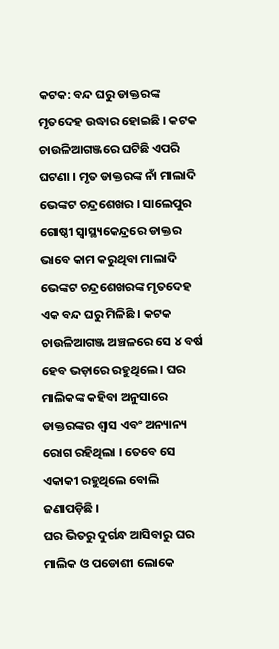କଟକ: ବନ୍ଦ ଘରୁ ଡାକ୍ତରଙ୍କ ମୃତଦେହ ଉଦ୍ଧାର ହୋଇଛି । କଟକ ଚାଉଳିଆଗଞ୍ଜରେ ଘଟିଛି ଏପରି ଘଟଣା । ମୃତ ଡାକ୍ତରଙ୍କ ନାଁ ମାଲାଦି ଭେଙ୍କଟ ଚନ୍ଦ୍ରଶେଖର । ସାଲେପୁର ଗୋଷ୍ଠୀ ସ୍ବାସ୍ଥ୍ୟକେନ୍ଦ୍ରରେ ଡାକ୍ତର ଭାବେ କାମ କରୁଥିବା ମାଲାଦି ଭେଙ୍କଟ ଚନ୍ଦ୍ରଶେଖରଙ୍କ ମୃତଦେହ ଏକ ବନ୍ଦ ଘରୁ ମିଳିଛି । କଟକ ଚାଉଳିଆଗଞ୍ଜ ଅଞ୍ଚଳରେ ସେ ୪ ବର୍ଷ ହେବ ଭଡ଼ାରେ ରହୁଥିଲେ । ଘର ମାଲିକଙ୍କ କହିବା ଅନୁସାରେ ଡାକ୍ତରଙ୍କର ଶ୍ବାସ ଏବଂ ଅନ୍ୟାନ୍ୟ ରୋଗ ରହିଥିଲା । ତେବେ ସେ ଏକାକୀ ରହୁଥିଲେ ବୋଲି ଜଣାପଡ଼ିଛି ।
ଘର ଭିତରୁ ଦୁର୍ଗନ୍ଧ ଆସିବାରୁ ଘର ମାଲିକ ଓ ପଡୋଶୀ ଲୋକେ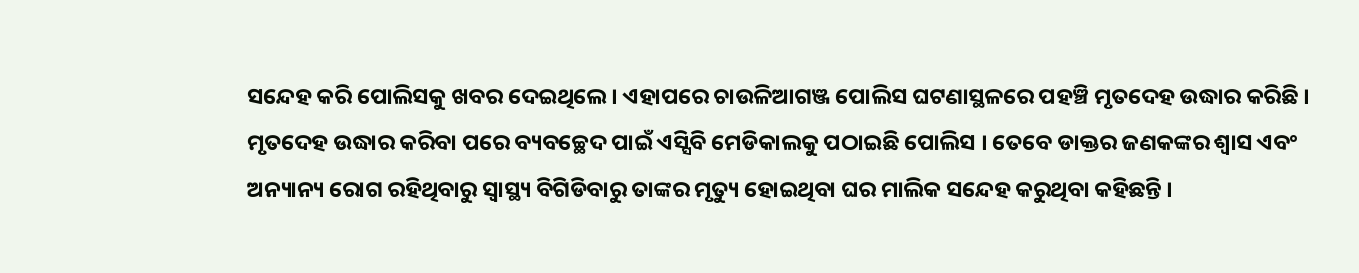ସନ୍ଦେହ କରି ପୋଲିସକୁ ଖବର ଦେଇଥିଲେ । ଏହାପରେ ଚାଉଳିଆଗଞ୍ଜ ପୋଲିସ ଘଟଣାସ୍ଥଳରେ ପହଞ୍ଚି ମୃତଦେହ ଉଦ୍ଧାର କରିଛି । ମୃତଦେହ ଉଦ୍ଧାର କରିବା ପରେ ବ୍ୟବଚ୍ଛେଦ ପାଇଁ ଏସ୍ସିବି ମେଡିକାଲକୁ ପଠାଇଛି ପୋଲିସ । ତେବେ ଡାକ୍ତର ଜଣକଙ୍କର ଶ୍ବାସ ଏବଂ ଅନ୍ୟାନ୍ୟ ରୋଗ ରହିଥିବାରୁ ସ୍ବାସ୍ଥ୍ୟ ବିଗିଡିବାରୁ ତାଙ୍କର ମୃତ୍ୟୁ ହୋଇଥିବା ଘର ମାଲିକ ସନ୍ଦେହ କରୁଥିବା କହିଛନ୍ତି ।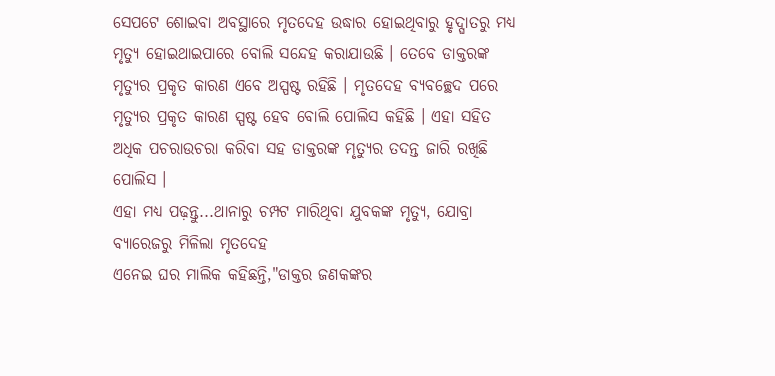ସେପଟେ ଶୋଇବା ଅବସ୍ଥାରେ ମୃତଦେହ ଉଦ୍ଧାର ହୋଇଥିବାରୁ ହୃଦ୍ଘାତରୁ ମଧ୍ୟ ମୃତ୍ୟୁ ହୋଇଥାଇପାରେ ବୋଲି ସନ୍ଦେହ କରାଯାଉଛି । ତେବେ ଡାକ୍ତରଙ୍କ ମୃତ୍ୟୁର ପ୍ରକୃତ କାରଣ ଏବେ ଅସ୍ପଷ୍ଟ ରହିଛି । ମୃତଦେହ ବ୍ୟବଚ୍ଛେଦ ପରେ ମୃତ୍ୟୁର ପ୍ରକୃତ କାରଣ ସ୍ପଷ୍ଟ ହେବ ବୋଲି ପୋଲିସ କହିଛି । ଏହା ସହିତ ଅଧିକ ପଚରାଉଚରା କରିବା ସହ ଡାକ୍ତରଙ୍କ ମୃତ୍ୟୁର ତଦନ୍ତ ଜାରି ରଖିଛି ପୋଲିସ ।
ଏହା ମଧ୍ୟ ପଢ଼ନ୍ତୁ...ଥାନାରୁ ଚମ୍ପଟ ମାରିଥିବା ଯୁବକଙ୍କ ମୃତ୍ୟୁ, ଯୋବ୍ରା ବ୍ୟାରେଜରୁ ମିଳିଲା ମୃତଦେହ
ଏନେଇ ଘର ମାଲିକ କହିଛନ୍ତି,"ଡାକ୍ତର ଜଣକଙ୍କର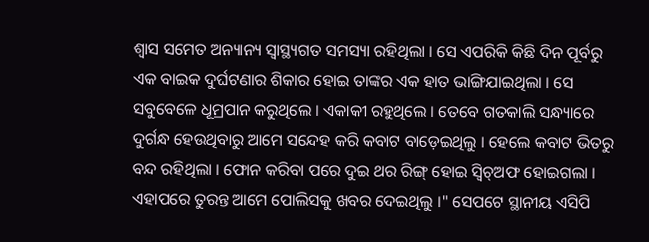ଶ୍ବାସ ସମେତ ଅନ୍ୟାନ୍ୟ ସ୍ବାସ୍ଥ୍ୟଗତ ସମସ୍ୟା ରହିଥିଲା । ସେ ଏପରିକି କିଛି ଦିନ ପୂର୍ବରୁ ଏକ ବାଇକ ଦୁର୍ଘଟଣାର ଶିକାର ହୋଇ ତାଙ୍କର ଏକ ହାତ ଭାଙ୍ଗିଯାଇଥିଲା । ସେ ସବୁବେଳେ ଧୂମ୍ରପାନ କରୁଥିଲେ । ଏକାକୀ ରହୁଥିଲେ । ତେବେ ଗତକାଲି ସନ୍ଧ୍ୟାରେ ଦୁର୍ଗନ୍ଧ ହେଉଥିବାରୁ ଆମେ ସନ୍ଦେହ କରି କବାଟ ବାଡ଼େଇଥିଲୁ । ହେଲେ କବାଟ ଭିତରୁ ବନ୍ଦ ରହିଥିଲା । ଫୋନ କରିବା ପରେ ଦୁଇ ଥର ରିଙ୍ଗ୍ ହୋଇ ସ୍ବିଚ୍ଅଫ ହୋଇଗଲା । ଏହାପରେ ତୁରନ୍ତ ଆମେ ପୋଲିସକୁ ଖବର ଦେଇଥିଲୁ ।" ସେପଟେ ସ୍ଥାନୀୟ ଏସିପି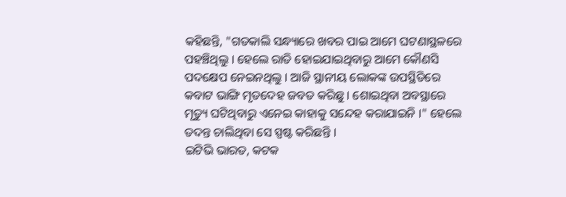କହିଛନ୍ତି, "ଗତକାଲି ସନ୍ଧ୍ୟାରେ ଖବର ପାଇ ଆମେ ଘଟଣାସ୍ଥଳରେ ପହଞ୍ଚିଥିଲୁ । ହେଲେ ରାତି ହୋଇଯାଇଥିବାରୁ ଆମେ କୌଣସି ପଦକ୍ଷେପ ନେଇନଥିଲୁ । ଆଜି ସ୍ଥାନୀୟ ଲୋକଙ୍କ ଉପସ୍ଥିତିରେ କବାଟ ଭାଙ୍ଗି ମୃତଦେହ ଜବତ କରିଛୁ । ଶୋଇଥିବା ଅବସ୍ଥାରେ ମୃତ୍ୟୁ ଘଟିଥିବାରୁ ଏନେଇ କାହାକୁ ସନ୍ଦେହ କରାଯାଇନି ।" ହେଲେ ତଦନ୍ତ ଚାଲିଥିବା ସେ ସ୍ପଷ୍ଟ କରିଛନ୍ତି ।
ଇଟିଭି ଭାରତ, କଟକ